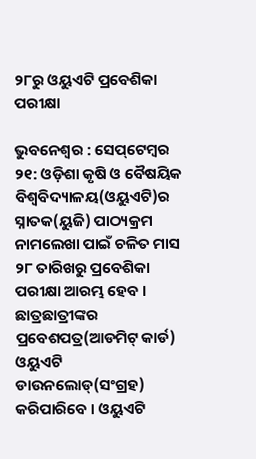୨୮ରୁ ଓୟୁଏଟି ପ୍ରବେଶିକା ପରୀକ୍ଷା

ଭୁବନେଶ୍ୱର : ସେପ୍‌ଟେମ୍ବର ୨୧: ଓଡ଼ିଶା କୃଷି ଓ ବୈଷୟିକ ବିଶ୍ୱବିଦ୍ୟାଳୟ(ଓୟୁଏଟି)ର ସ୍ନାତକ(ୟୁଜି) ପାଠ୍ୟକ୍ରମ ନାମଲେଖା ପାଇଁ ଚଳିତ ମାସ ୨୮ ତାରିଖରୁ ପ୍ରବେଶିକା ପରୀକ୍ଷା ଆରମ୍ଭ ହେବ । ଛାତ୍ରଛାତ୍ରୀଙ୍କର ପ୍ରବେଶପତ୍ର(ଆଡମିଟ୍‌ କାର୍ଡ) ଓୟୁଏଟି ଡାଉନଲୋଡ୍‌(ସଂଗ୍ରହ) କରିପାରିବେ । ଓୟୁଏଟି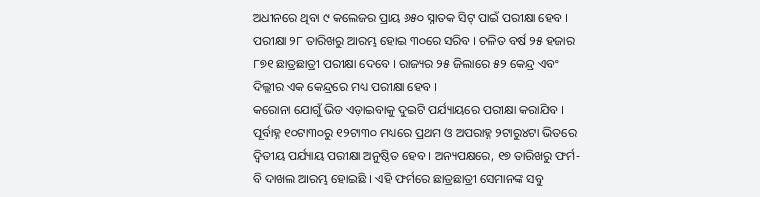ଅଧୀନରେ ଥିବା ୯ କଲେଜର ପ୍ରାୟ ୬୫୦ ସ୍ନାତକ ସିଟ୍‌ ପାଇଁ ପରୀକ୍ଷା ହେବ । ପରୀକ୍ଷା ୨୮ ତାରିଖରୁ ଆରମ୍ଭ ହୋଇ ୩୦ରେ ସରିବ । ଚଳିତ ବର୍ଷ ୨୫ ହଜାର ୮୭୧ ଛାତ୍ରଛାତ୍ରୀ ପରୀକ୍ଷା ଦେବେ । ରାଜ୍ୟର ୨୫ ଜିଲାରେ ୫୨ କେନ୍ଦ୍ର ଏବଂ ଦିଲ୍ଲୀର ଏକ କେନ୍ଦ୍ରରେ ମଧ୍ୟ ପରୀକ୍ଷା ହେବ ।
କରୋନା ଯୋଗୁଁ ଭିଡ ଏଡ଼ାଇବାକୁ ଦୁଇଟି ପର୍ଯ୍ୟାୟରେ ପରୀକ୍ଷା କରାଯିବ । ପୂର୍ବାହ୍ନ ୧୦ଟା୩୦ରୁ ୧୨ଟା୩୦ ମଧ୍ୟରେ ପ୍ରଥମ ଓ ଅପରାହ୍ନ ୨ଟାରୁ୪ଟା ଭିତରେ ଦ୍ୱିତୀୟ ପର୍ଯ୍ୟାୟ ପରୀକ୍ଷା ଅନୁଷ୍ଠିତ ହେବ । ଅନ୍ୟପକ୍ଷରେ, ୧୭ ତାରିଖରୁ ଫର୍ମ-ବି ଦାଖଲ ଆରମ୍ଭ ହୋଇଛି । ଏହି ଫର୍ମରେ ଛାତ୍ରଛାତ୍ରୀ ସେମାନଙ୍କ ସବୁ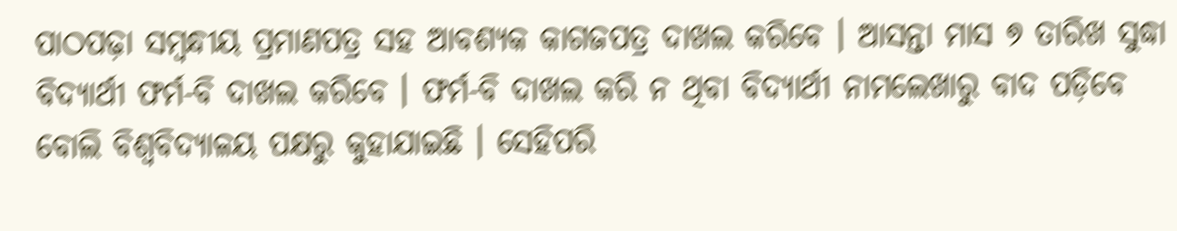ପାଠପଢ଼ା ସମ୍ବନ୍ଧୀୟ ପ୍ରମାଣପତ୍ର ସହ ଆବଶ୍ୟକ କାଗଜପତ୍ର ଦାଖଲ କରିବେ । ଆସନ୍ତା ମାସ ୭ ତାରିଖ ସୁଦ୍ଧା ବିଦ୍ୟାର୍ଥୀ ଫର୍ମ-ବି ଦାଖଲ କରିବେ । ଫର୍ମ-ବି ଦାଖଲ କରି ନ ଥିବା ବିଦ୍ୟାର୍ଥୀ ନାମଲେଖାରୁ ବାଦ ପଡ଼ିବେ ବୋଲି ବିଶ୍ୱବିଦ୍ୟାଳୟ ପକ୍ଷରୁ କୁହାଯାଇଛି । ସେହିପରି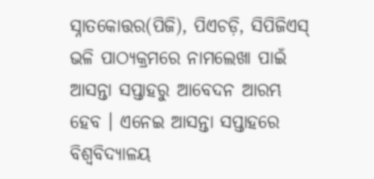ସ୍ନାତକୋତ୍ତର(ପିଜି), ପିଏଚଡ଼ି, ସିପିଜିଏସ୍‌ ଭଳି ପାଠ୍ୟକ୍ରମରେ ନାମଲେଖା ପାଇଁ ଆସନ୍ତା ସପ୍ତାହରୁ ଆବେଦନ ଆରମ୍ଭ ହେବ । ଏନେଇ ଆସନ୍ତା ସପ୍ତାହରେ ବିଶ୍ୱବିଦ୍ୟାଳୟ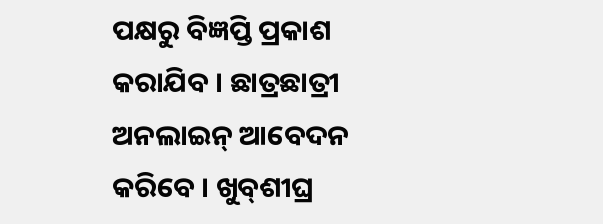ପକ୍ଷରୁ ବିଜ୍ଞପ୍ତି ପ୍ରକାଶ କରାଯିବ । ଛାତ୍ରଛାତ୍ରୀ ଅନଲାଇନ୍‌ ଆବେଦନ କରିବେ । ଖୁବ୍‌ଶୀଘ୍ର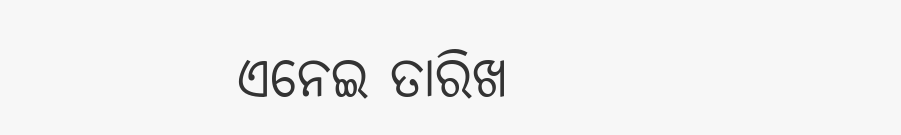ଏନେଇ ତାରିଖ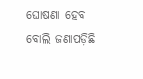ଘୋଷଣା ହେବ ବୋଲି ଜଣାପଡ଼ିଛି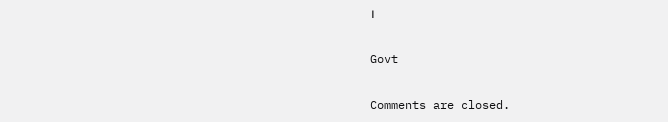।

Govt

Comments are closed.